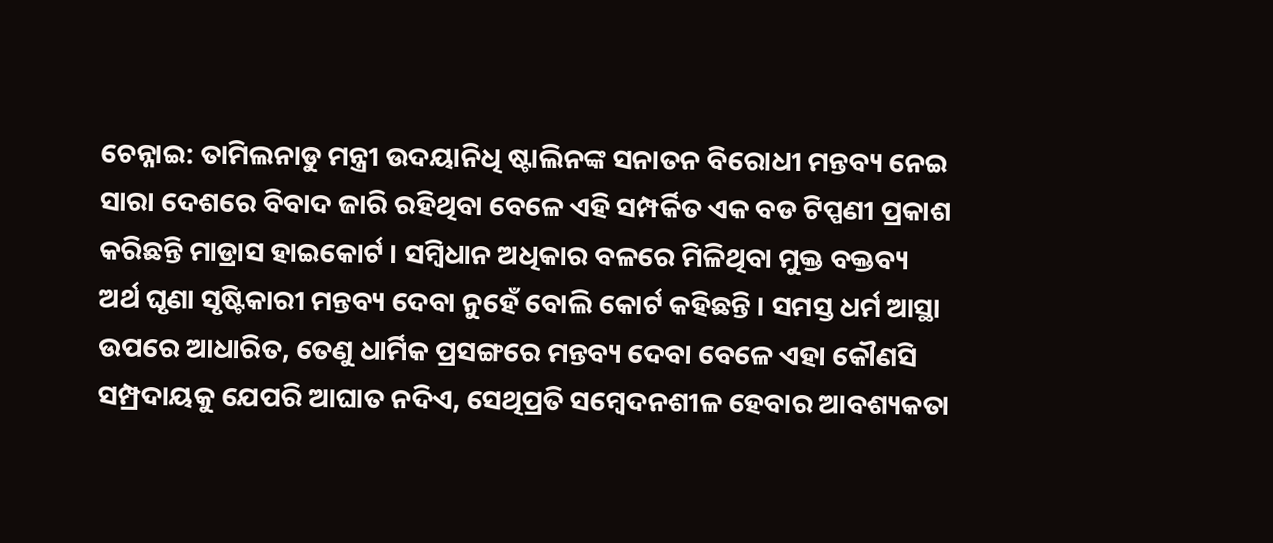ଚେନ୍ନାଇ: ତାମିଲନାଡୁ ମନ୍ତ୍ରୀ ଉଦୟାନିଧି ଷ୍ଟାଲିନଙ୍କ ସନାତନ ବିରୋଧୀ ମନ୍ତବ୍ୟ ନେଇ ସାରା ଦେଶରେ ବିବାଦ ଜାରି ରହିଥିବା ବେଳେ ଏହି ସମ୍ପର୍କିତ ଏକ ବଡ ଟିପ୍ପଣୀ ପ୍ରକାଶ କରିଛନ୍ତି ମାଡ୍ରାସ ହାଇକୋର୍ଟ । ସମ୍ବିଧାନ ଅଧିକାର ବଳରେ ମିଳିଥିବା ମୁକ୍ତ ବକ୍ତବ୍ୟ ଅର୍ଥ ଘୃଣା ସୃଷ୍ଟିକାରୀ ମନ୍ତବ୍ୟ ଦେବା ନୁହେଁ ବୋଲି କୋର୍ଟ କହିଛନ୍ତି । ସମସ୍ତ ଧର୍ମ ଆସ୍ଥା ଉପରେ ଆଧାରିତ, ତେଣୁ ଧାର୍ମିକ ପ୍ରସଙ୍ଗରେ ମନ୍ତବ୍ୟ ଦେବା ବେଳେ ଏହା କୌଣସି ସମ୍ପ୍ରଦାୟକୁ ଯେପରି ଆଘାତ ନଦିଏ, ସେଥିପ୍ରତି ସମ୍ବେଦନଶୀଳ ହେବାର ଆବଶ୍ୟକତା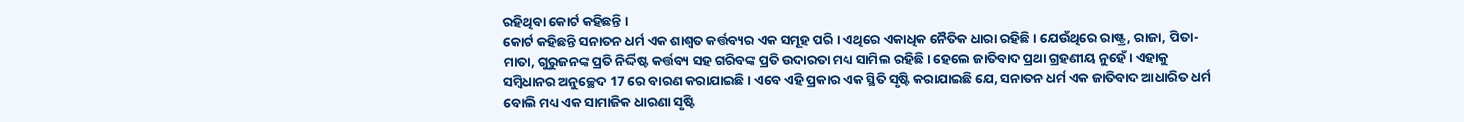ରହିଥିବା କୋର୍ଟ କହିଛନ୍ତି ।
କୋର୍ଟ କହିଛନ୍ତି ସନାତନ ଧର୍ମ ଏକ ଶାଶ୍ବତ କର୍ତ୍ତବ୍ୟର ଏକ ସମୂହ ପରି । ଏଥିରେ ଏକାଧିକ ନୈତିକ ଧାରା ରହିଛି । ଯେଉଁଥିରେ ରାଷ୍ଟ୍ର, ରାଜା, ପିତା-ମାତା, ଗୁରୁଜନଙ୍କ ପ୍ରତି ନିର୍ଦ୍ଦିଷ୍ଟ କର୍ତ୍ତବ୍ୟ ସହ ଗରିବଙ୍କ ପ୍ରତି ଉଦାରତା ମଧ୍ୟ ସାମିଲ ରହିଛି । ହେଲେ ଜାତିବାଦ ପ୍ରଥା ଗ୍ରହଣୀୟ ନୁହେଁ । ଏହାକୁ ସମ୍ବିଧାନର ଅନୁଚ୍ଛେଦ 17 ରେ ବାରଣ କରାଯାଇଛି । ଏବେ ଏହି ପ୍ରକାର ଏକ ସ୍ଥିତି ସୃଷ୍ଟି କରାଯାଇଛି ଯେ, ସନାତନ ଧର୍ମ ଏକ ଜାତିବାଦ ଆଧାରିତ ଧର୍ମ ବୋଲି ମଧ୍ୟ ଏକ ସାମାଜିକ ଧାରଣା ସୃଷ୍ଟି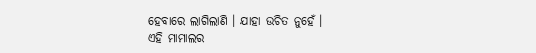ହେବାରେ ଲାଗିଲାଣି । ଯାହା ଉଚିତ ନୁହେଁ ।
ଏହି ମାମାଲର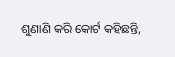ଶୁଣାଣି କରି କୋର୍ଟ କହିଛନ୍ତି,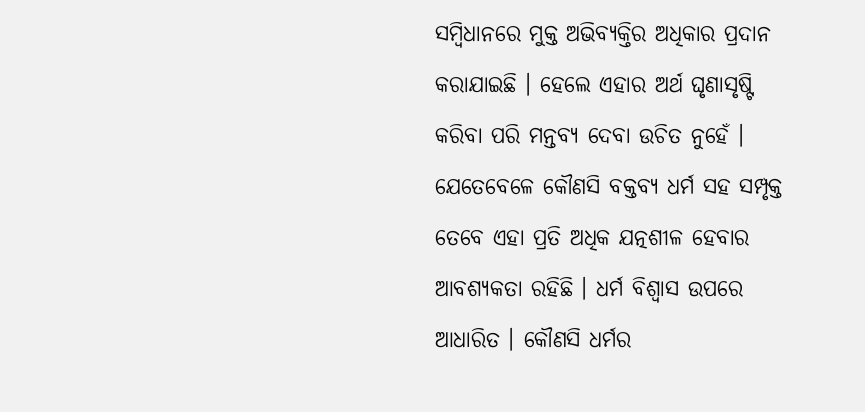ସମ୍ବିଧାନରେ ମୁକ୍ତ ଅଭିବ୍ୟକ୍ତିର ଅଧିକାର ପ୍ରଦାନ କରାଯାଇଛି । ହେଲେ ଏହାର ଅର୍ଥ ଘୃଣାସୃଷ୍ଟି କରିବା ପରି ମନ୍ତବ୍ୟ ଦେବା ଉଚିତ ନୁହେଁ । ଯେତେବେଳେ କୌଣସି ବକ୍ତବ୍ୟ ଧର୍ମ ସହ ସମ୍ପୃକ୍ତ ତେବେ ଏହା ପ୍ରତି ଅଧିକ ଯତ୍ନଶୀଳ ହେବାର ଆବଶ୍ଯକତା ରହିଛି । ଧର୍ମ ବିଶ୍ବାସ ଉପରେ ଆଧାରିତ । କୌଣସି ଧର୍ମର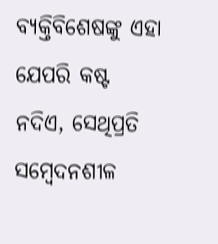ବ୍ୟକ୍ତିବିଶେଷଙ୍କୁ ଏହା ଯେପରି କଷ୍ଟ ନଦିଏ, ସେଥିପ୍ରତି ସମ୍ବେଦନଶୀଳ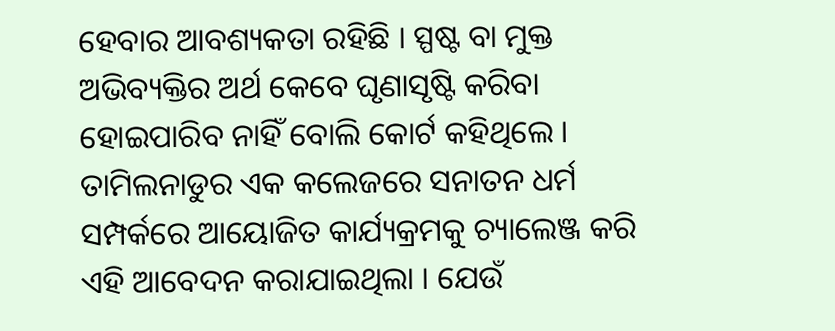ହେବାର ଆବଶ୍ୟକତା ରହିଛି । ସ୍ପଷ୍ଟ ବା ମୁକ୍ତ ଅଭିବ୍ୟକ୍ତିର ଅର୍ଥ କେବେ ଘୃଣାସୃଷ୍ଟି କରିବା ହୋଇପାରିବ ନାହିଁ ବୋଲି କୋର୍ଟ କହିଥିଲେ । ତାମିଲନାଡୁର ଏକ କଲେଜରେ ସନାତନ ଧର୍ମ ସମ୍ପର୍କରେ ଆୟୋଜିତ କାର୍ଯ୍ୟକ୍ରମକୁ ଚ୍ୟାଲେଞ୍ଜ କରି ଏହି ଆବେଦନ କରାଯାଇଥିଲା । ଯେଉଁ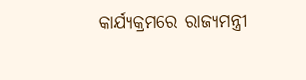କାର୍ଯ୍ୟକ୍ରମରେ ରାଜ୍ୟମନ୍ତ୍ରୀ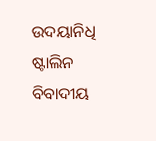ଉଦୟାନିଧି ଷ୍ଟାଲିନ ବିବାଦୀୟ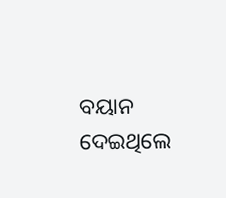ବୟାନ ଦେଇଥିଲେ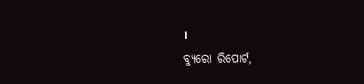।
ବ୍ୟୁରୋ ରିପୋର୍ଟ,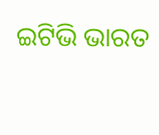ଇଟିଭି ଭାରତ